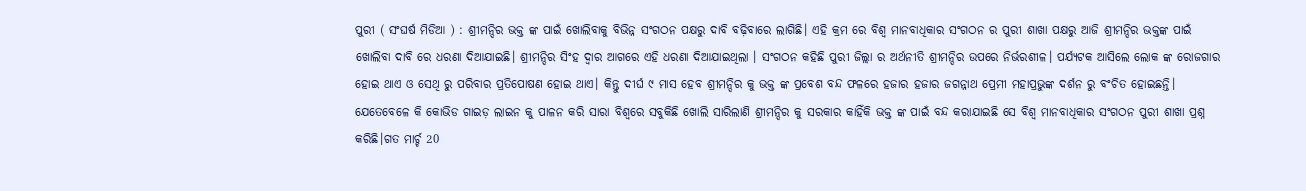ପୁରୀ ( ସଂଘର୍ଷ ମିଡିଆ ) : ଶ୍ରୀମନ୍ଦିର ଭକ୍ତ ଙ୍କ ପାଇଁ ଖୋଲିବାକୁ ବିଭିନ୍ନ ସଂଗଠନ ପକ୍ଷରୁ ଦାବି ବଢ଼ିବାରେ ଲାଗିଛି। ଏହି କ୍ରମ ରେ ବିଶ୍ୱ ମାନବାଧିକାର ସଂଗଠନ ର ପୁରୀ ଶାଖା ପକ୍ଷରୁ ଆଜି ଶ୍ରୀମନ୍ଦିର ଭକ୍ତଙ୍କ ପାଇଁ ଖୋଲିବା ଦାବି ରେ ଧରଣା ଦିଆଯାଇଛି। ଶ୍ରୀମନ୍ଦିର ସିଂହ ଦ୍ୱାର ଆଗରେ ଏହି ଧରଣା ଦିଆଯାଇଥିଲା । ସଂଗଠନ କହିଛି ପୁରୀ ଜିଲ୍ଲା ର ଅର୍ଥନୀତି ଶ୍ରୀମନ୍ଦିର ଉପରେ ନିର୍ଭରଶୀଳ। ପର୍ଯ୍ୟଟକ ଆସିଲେ ଲୋକ ଙ୍କ ରୋଜଗାର ହୋଇ ଥାଏ ଓ ସେଥି ରୁ ପରିବାର ପ୍ରତିପୋଷଣ ହୋଇ ଥାଏ। କିନ୍ତୁ ଦୀର୍ଘ ୯ ମାସ ହେବ ଶ୍ରୀମନ୍ଦିର କୁ ଭକ୍ତ ଙ୍କ ପ୍ରବେଶ ବନ୍ଦ ଫଳରେ ହଜାର ହଜାର ଜଗନ୍ନାଥ ପ୍ରେମୀ ମହାପ୍ରଭୁଙ୍କ ଦର୍ଶନ ରୁ ବଂଚିତ ହୋଇଛନ୍ତି। ଯେତେବେଳେ କି କୋଭିଡ ଗାଇଡ଼ ଲାଇନ କୁ ପାଳନ କରି ସାରା ବିଶ୍ୱରେ ସବୁକିଛି ଖୋଲି ସାରିଲାଣି ଶ୍ରୀମନ୍ଦିର କୁ ସରକାର କାହିଁକି ଭକ୍ତ ଙ୍କ ପାଇଁ ବନ୍ଦ କରାଯାଇଛି ସେ ବିଶ୍ୱ ମାନବାଧିକାର ସଂଗଠନ ପୁରୀ ଶାଖା ପ୍ରଶ୍ନ କରିଛି।ଗତ ମାର୍ଚ୍ଚ 20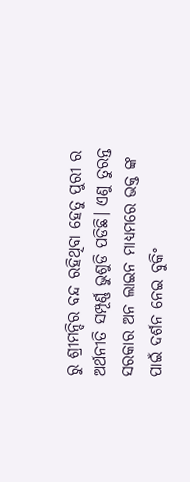ରୁ ଶ୍ରୀମନ୍ଦିର ବନ୍ଦ ରହିଥିବା ହେତୁ ପୁରୀ ର ଅର୍ଥନୀତି ସମ୍ପୂର୍ଣ୍ଣ ଭୁଶୁଡି ପଡିଛି। ଏଣୁ ତୁରନ୍ତ ସରକାର ଅନ ଲାଇନ ମାଧ୍ୟମରେ ଭକ୍ତ ଙ୍କ ପାଇଁ ଦର୍ଶନ ନେଇ ବୁକିଂ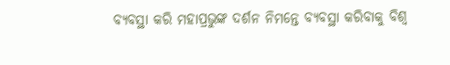ବ୍ୟବସ୍ଥା କରି ମହାପ୍ରଭୁଙ୍କ ଦର୍ଶନ ନିମନ୍ତେ ବ୍ୟବସ୍ଥା କରିବାକୁ ବିଶ୍ୱ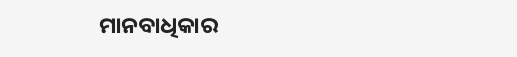ମାନବାଧିକାର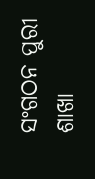ସଂଗଠନ ପୁରୀ ଶାଖା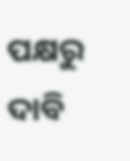ପକ୍ଷରୁ ଦାବି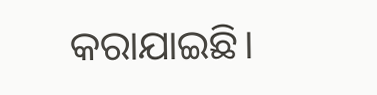କରାଯାଇଛି।